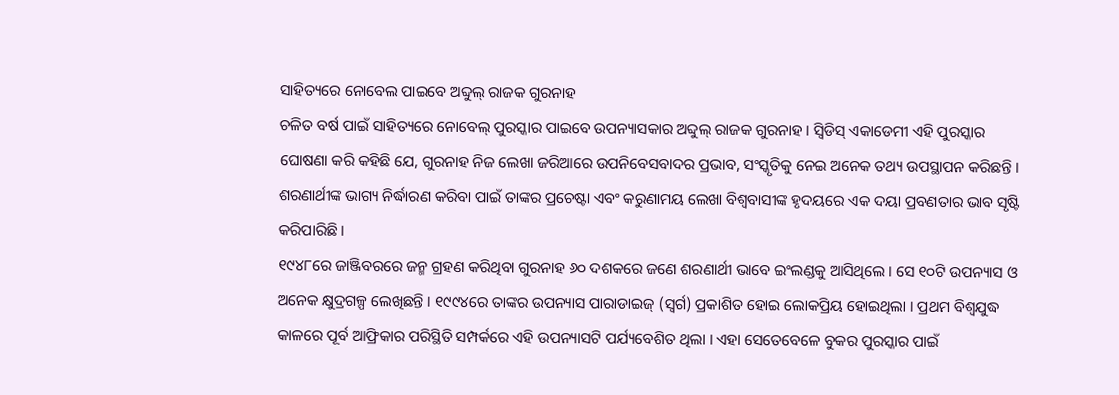ସାହିତ୍ୟରେ ନୋବେଲ ପାଇବେ ଅବ୍ଦୁଲ୍ ରାଜକ ଗୁରନାହ
ଚଳିତ ବର୍ଷ ପାଇଁ ସାହିତ୍ୟରେ ନୋବେଲ୍ ପୁରସ୍କାର ପାଇବେ ଉପନ୍ୟାସକାର ଅବ୍ଦୁଲ୍ ରାଜକ ଗୁରନାହ । ସ୍ୱିଡିସ୍ ଏକାଡେମୀ ଏହି ପୁରସ୍କାର ଘୋଷଣା କରି କହିଛି ଯେ, ଗୁରନାହ ନିଜ ଲେଖା ଜରିଆରେ ଉପନିବେସବାଦର ପ୍ରଭାବ, ସଂସ୍କୃତିକୁ ନେଇ ଅନେକ ତଥ୍ୟ ଉପସ୍ଥାପନ କରିଛନ୍ତି । ଶରଣାର୍ଥୀଙ୍କ ଭାଗ୍ୟ ନିର୍ଦ୍ଧାରଣ କରିବା ପାଇଁ ତାଙ୍କର ପ୍ରଚେଷ୍ଟା ଏବଂ କରୁଣାମୟ ଲେଖା ବିଶ୍ୱବାସୀଙ୍କ ହୃଦୟରେ ଏକ ଦୟା ପ୍ରବଣତାର ଭାବ ସୃଷ୍ଟି କରିପାରିଛି ।
୧୯୪୮ରେ ଜାଞ୍ଜିବରରେ ଜନ୍ମ ଗ୍ରହଣ କରିଥିବା ଗୁରନାହ ୬୦ ଦଶକରେ ଜଣେ ଶରଣାର୍ଥୀ ଭାବେ ଇଂଲଣ୍ଡକୁ ଆସିଥିଲେ । ସେ ୧୦ଟି ଉପନ୍ୟାସ ଓ ଅନେକ କ୍ଷୁଦ୍ରଗଳ୍ପ ଲେଖିଛନ୍ତି । ୧୯୯୪ରେ ତାଙ୍କର ଉପନ୍ୟାସ ପାରାଡାଇଜ୍ (ସ୍ବର୍ଗ) ପ୍ରକାଶିତ ହୋଇ ଲୋକପ୍ରିୟ ହୋଇଥିଲା । ପ୍ରଥମ ବିଶ୍ବଯୁଦ୍ଧ କାଳରେ ପୂର୍ବ ଆଫ୍ରିକାର ପରିସ୍ଥିତି ସମ୍ପର୍କରେ ଏହି ଉପନ୍ୟାସଟି ପର୍ଯ୍ୟବେଶିତ ଥିଲା । ଏହା ସେତେବେଳେ ବୁକର ପୁରସ୍କାର ପାଇଁ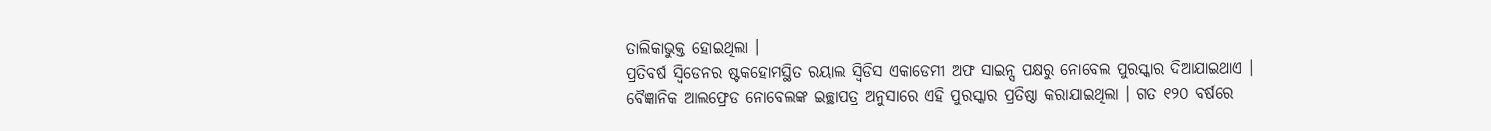ତାଲିକାଭୁକ୍ତ ହୋଇଥିଲା ।
ପ୍ରତିବର୍ଷ ସ୍ବିଡେନର ଷ୍ଟକହୋମସ୍ଥିତ ରୟାଲ ସ୍ବିଡିସ ଏକାଡେମୀ ଅଫ ସାଇନ୍ସ ପକ୍ଷରୁ ନୋବେଲ ପୁରସ୍କାର ଦିଆଯାଇଥାଏ । ବୈଜ୍ଞାନିକ ଆଲଫ୍ରେଡ ନୋବେଲଙ୍କ ଇଚ୍ଛାପତ୍ର ଅନୁସାରେ ଏହି ପୁରସ୍କାର ପ୍ରତିଷ୍ଠା କରାଯାଇଥିଲା । ଗତ ୧୨୦ ବର୍ଷରେ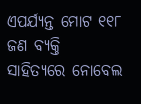ଏପର୍ଯ୍ୟନ୍ତ ମୋଟ ୧୧୮ ଜଣ ବ୍ୟକ୍ତି ସାହିତ୍ୟରେ ନୋବେଲ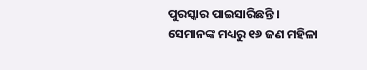ପୁରସ୍କାର ପାଇସାରିଛନ୍ତି । ସେମାନଙ୍କ ମଧ୍ୟରୁ ୧୬ ଜଣ ମହିଳା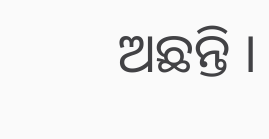ଅଛନ୍ତି ।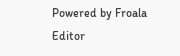Powered by Froala Editor